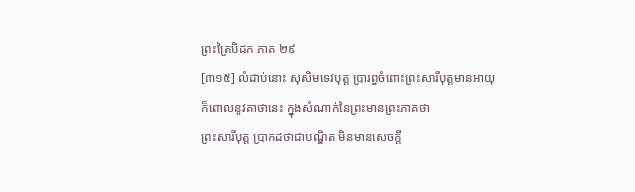ព្រះត្រៃបិដក ភាគ ២៩
[៣១៥] លំដាប់នោះ សុសិមទេវបុត្ត ប្រារព្ធចំពោះព្រះសារីបុត្តមានអាយុ ក៏ពោលនូវគាថានេះ ក្នុងសំណាក់នៃព្រះមានព្រះភាគថា
ព្រះសារីបុត្ត ប្រាកដថាជាបណ្ឌិត មិនមានសេចក្តី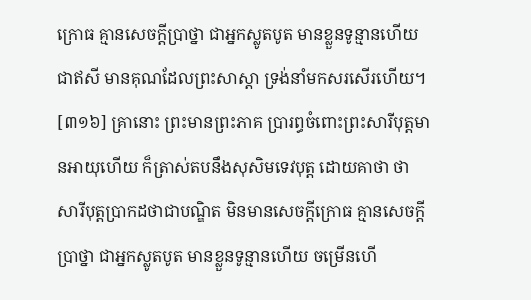ក្រោធ គ្មានសេចក្តីប្រាថ្នា ជាអ្នកស្លូតបូត មានខ្លួនទូន្មានហើយ ជាឥសី មានគុណដែលព្រះសាស្តា ទ្រង់នាំមកសរសើរហើយ។
[៣១៦] គ្រានោះ ព្រះមានព្រះភាគ ប្រារព្ធចំពោះព្រះសារីបុត្តមានអាយុហើយ ក៏ត្រាស់តបនឹងសុសិមទេវបុត្ត ដោយគាថា ថា
សារីបុត្តប្រាកដថាជាបណ្ឌិត មិនមានសេចក្តីក្រោធ គ្មានសេចក្តីប្រាថ្នា ជាអ្នកស្លូតបូត មានខ្លួនទូន្មានហើយ ចម្រើនហើ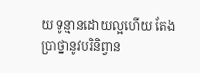យ ទូន្មានដោយល្អហើយ តែងប្រាថ្នានូវបរិនិព្វាន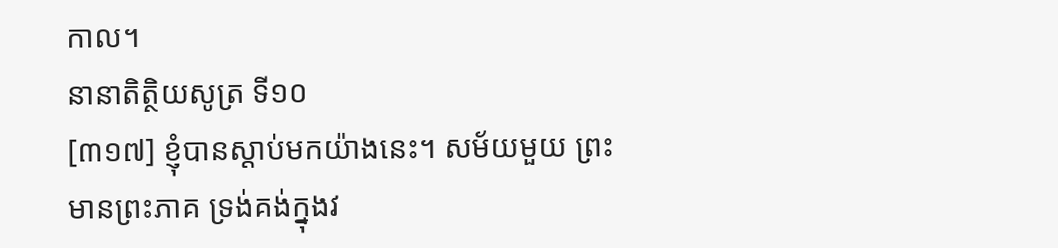កាល។
នានាតិត្ថិយសូត្រ ទី១០
[៣១៧] ខ្ញុំបានស្តាប់មកយ៉ាងនេះ។ សម័យមួយ ព្រះមានព្រះភាគ ទ្រង់គង់ក្នុងវ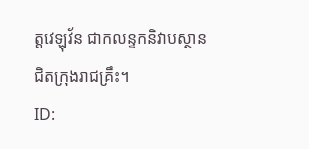ត្តវេឡុវ័ន ជាកលន្ទកនិវាបស្ថាន ជិតក្រុងរាជគ្រឹះ។
ID: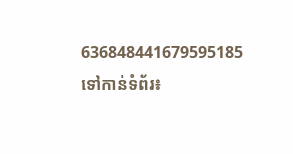636848441679595185
ទៅកាន់ទំព័រ៖